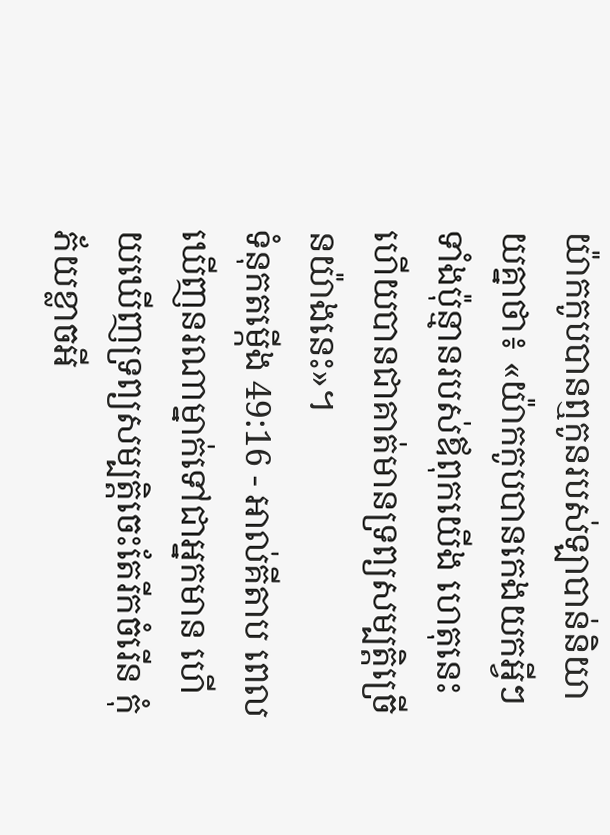យ៉ាកកូបបានឮកូនរបស់ឡាបាន់និយាយគ្នាថា៖ «យ៉ាកកូបបានកេងយកអ្វីៗទាំងប៉ុន្មានរបស់ឪពុកយើង ហេតុនេះហើយបានជាគាត់មានទ្រព្យសម្បត្តិច្រើនយ៉ាងនេះ»។
ទំនុកតម្កើង 49:16 - អាល់គីតាប ពេលឃើញនរណាម្នាក់ទៅជាអ្នកមាន ហើយឃើញទ្រព្យសម្បត្តិចេះតែរីកចំរើន កុំភ័យខ្លាចអី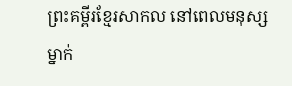ព្រះគម្ពីរខ្មែរសាកល នៅពេលមនុស្សម្នាក់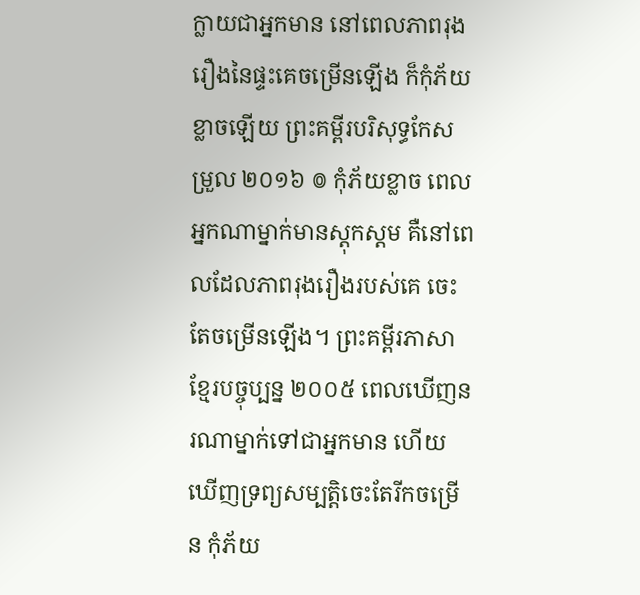ក្លាយជាអ្នកមាន នៅពេលភាពរុងរឿងនៃផ្ទះគេចម្រើនឡើង ក៏កុំភ័យខ្លាចឡើយ ព្រះគម្ពីរបរិសុទ្ធកែសម្រួល ២០១៦ ៙ កុំភ័យខ្លាច ពេលអ្នកណាម្នាក់មានស្ដុកស្ដម គឺនៅពេលដែលភាពរុងរឿងរបស់គេ ចេះតែចម្រើនឡើង។ ព្រះគម្ពីរភាសាខ្មែរបច្ចុប្បន្ន ២០០៥ ពេលឃើញនរណាម្នាក់ទៅជាអ្នកមាន ហើយឃើញទ្រព្យសម្បត្តិចេះតែរីកចម្រើន កុំភ័យ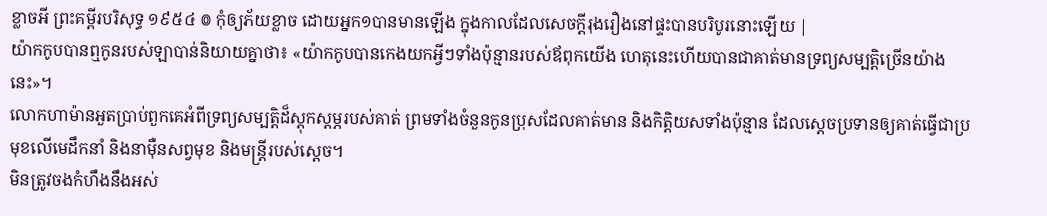ខ្លាចអី ព្រះគម្ពីរបរិសុទ្ធ ១៩៥៤ ៙ កុំឲ្យភ័យខ្លាច ដោយអ្នក១បានមានឡើង ក្នុងកាលដែលសេចក្ដីរុងរឿងនៅផ្ទះបានបរិបូរនោះឡើយ |
យ៉ាកកូបបានឮកូនរបស់ឡាបាន់និយាយគ្នាថា៖ «យ៉ាកកូបបានកេងយកអ្វីៗទាំងប៉ុន្មានរបស់ឪពុកយើង ហេតុនេះហើយបានជាគាត់មានទ្រព្យសម្បត្តិច្រើនយ៉ាងនេះ»។
លោកហាម៉ានអួតប្រាប់ពួកគេអំពីទ្រព្យសម្បត្តិដ៏ស្ដុកស្ដម្ភរបស់គាត់ ព្រមទាំងចំនួនកូនប្រុសដែលគាត់មាន និងកិត្តិយសទាំងប៉ុន្មាន ដែលស្ដេចប្រទានឲ្យគាត់ធ្វើជាប្រមុខលើមេដឹកនាំ និងនាម៉ឺនសព្វមុខ និងមន្ត្រីរបស់ស្ដេច។
មិនត្រូវចងកំហឹងនឹងអស់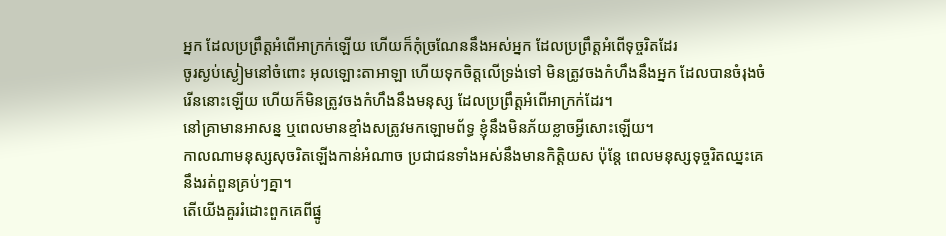អ្នក ដែលប្រព្រឹត្តអំពើអាក្រក់ឡើយ ហើយក៏កុំច្រណែននឹងអស់អ្នក ដែលប្រព្រឹត្តអំពើទុច្ចរិតដែរ
ចូរស្ងប់ស្ងៀមនៅចំពោះ អុលឡោះតាអាឡា ហើយទុកចិត្តលើទ្រង់ទៅ មិនត្រូវចងកំហឹងនឹងអ្នក ដែលបានចំរុងចំរើននោះឡើយ ហើយក៏មិនត្រូវចងកំហឹងនឹងមនុស្ស ដែលប្រព្រឹត្តអំពើអាក្រក់ដែរ។
នៅគ្រាមានអាសន្ន ឬពេលមានខ្មាំងសត្រូវមកឡោមព័ទ្ធ ខ្ញុំនឹងមិនភ័យខ្លាចអ្វីសោះឡើយ។
កាលណាមនុស្សសុចរិតឡើងកាន់អំណាច ប្រជាជនទាំងអស់នឹងមានកិត្តិយស ប៉ុន្តែ ពេលមនុស្សទុច្ចរិតឈ្នះគេនឹងរត់ពួនគ្រប់ៗគ្នា។
តើយើងគួររំដោះពួកគេពីផ្នូ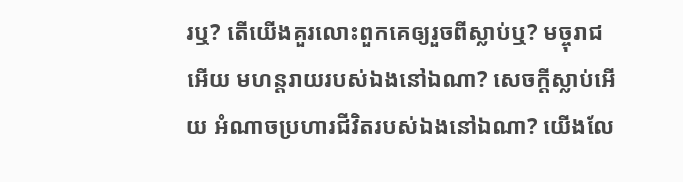រឬ? តើយើងគួរលោះពួកគេឲ្យរួចពីស្លាប់ឬ? មច្ចុរាជអើយ មហន្តរាយរបស់ឯងនៅឯណា? សេចក្តីស្លាប់អើយ អំណាចប្រហារជីវិតរបស់ឯងនៅឯណា? យើងលែ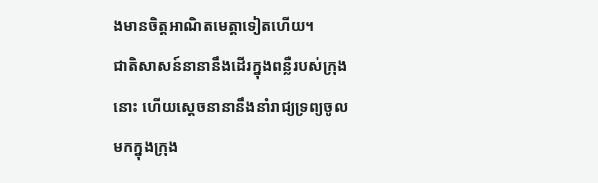ងមានចិត្តអាណិតមេត្តាទៀតហើយ។
ជាតិសាសន៍នានានឹងដើរក្នុងពន្លឺរបស់ក្រុងនោះ ហើយស្ដេចនានានឹងនាំរាជ្យទ្រព្យចូលមកក្នុងក្រុង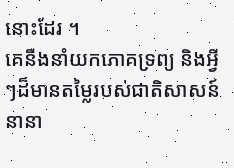នោះដែរ ។
គេនឹងនាំយកភោគទ្រព្យ និងអ្វីៗដ៏មានតម្លៃរបស់ជាតិសាសន៍នានា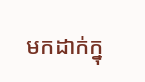មកដាក់ក្នុ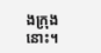ងក្រុងនោះ។